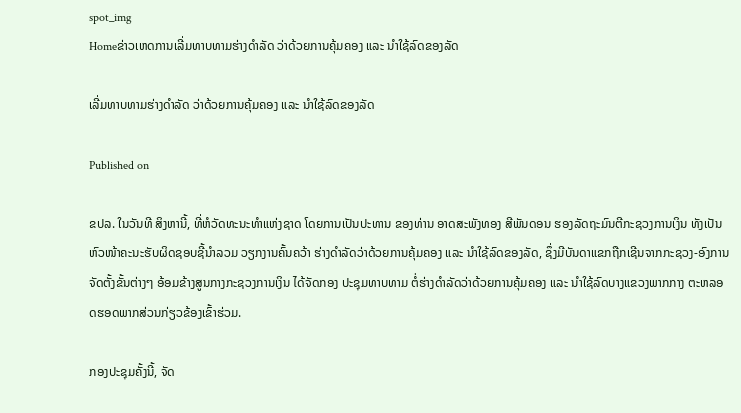spot_img
Homeຂ່າວເຫດການເລີ່ມທາບທາມຮ່າງດຳລັດ ວ່າດ້ວຍການຄຸ້ມຄອງ ແລະ ນຳໃຊ້ລົດຂອງລັດ

ເລີ່ມທາບທາມຮ່າງດຳລັດ ວ່າດ້ວຍການຄຸ້ມຄອງ ແລະ ນຳໃຊ້ລົດຂອງລັດ

Published on

ຂປລ. ໃນວັນທີ ສິງຫານີ້, ທີ່ຫໍວັດທະນະທຳແຫ່ງຊາດ ໂດຍການເປັນປະທານ ຂອງທ່ານ ອາດສະພັງທອງ ສີພັນດອນ ຮອງລັດຖະມົນຕີກະຊວງການເງິນ ທັງເປັນຫົວໜ້າຄະນະຮັບຜິດຊອບຊີ້ນຳລວມ ວຽກງານຄົ້ນຄວ້າ ຮ່າງດຳລັດວ່າດ້ວຍການຄຸ້ມຄອງ ແລະ ນຳໃຊ້ລົດຂອງລັດ, ຊຶ່ງມີບັນດາແຂກຖືກເຊີນຈາກກະຊວງ-ອົງການຈັດຕັ້ງຂັ້ນຕ່າງໆ ອ້ອມຂ້າງສູນກາງກະຊວງການເງິນ ໄດ້ຈັດກອງ ປະຊຸມທາບທາມ ຕໍ່ຮ່າງດຳລັດວ່າດ້ວຍການຄຸ້ມຄອງ ແລະ ນຳໃຊ້ລົດບາງແຂວງພາກກາງ ຕະຫລອດຮອດພາກສ່ວນກ່ຽວຂ້ອງເຂົ້າຮ່ວມ.

ກອງປະຊຸມຄັ້ງນີ້, ຈັດ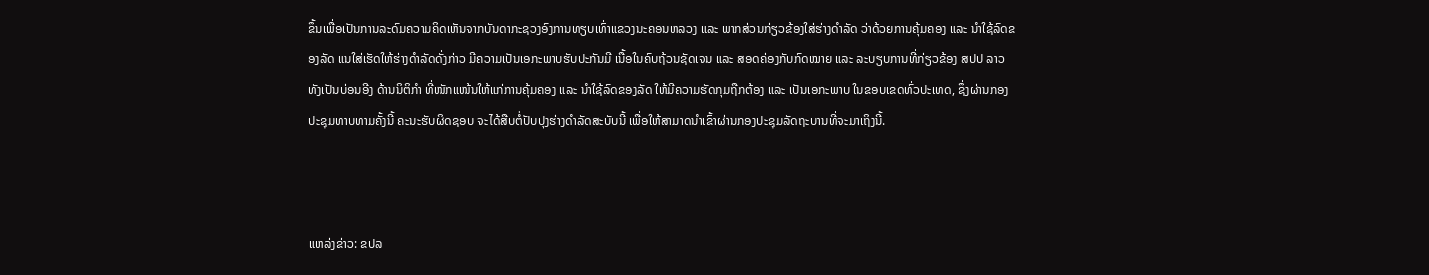ຂຶ້ນເພື່ອເປັນການລະດົມຄວາມຄິດເຫັນຈາກບັນດາກະຊວງອົງການທຽບເທົ່າແຂວງນະຄອນຫລວງ ແລະ ພາກສ່ວນກ່ຽວຂ້ອງໃສ່ຮ່າງດຳລັດ ວ່າດ້ວຍການຄຸ້ມຄອງ ແລະ ນຳໃຊ້ລົດຂອງລັດ ແນໃສ່ເຮັດໃຫ້ຮ່າງດຳລັດດັ່ງກ່າວ ມີຄວາມເປັນເອກະພາບຮັບປະກັນມີ ເນື້ອໃນຄົບຖ້ວນຊັດເຈນ ແລະ ສອດຄ່ອງກັບກົດໝາຍ ແລະ ລະບຽບການທີ່ກ່ຽວຂ້ອງ ສປປ ລາວ ທັງເປັນບ່ອນອີງ ດ້ານນິຕິກຳ ທີ່ໜັກແໜ້ນໃຫ້ແກ່ການຄຸ້ມຄອງ ແລະ ນຳໃຊ້ລົດຂອງລັດ ໃຫ້ມີຄວາມຮັດກຸມຖືກຕ້ອງ ແລະ ເປັນເອກະພາບ ໃນຂອບເຂດທົ່ວປະເທດ, ຊຶ່ງຜ່ານກອງປະຊຸມທາບທາມຄັ້ງນີ້ ຄະນະຮັບຜິດຊອບ ຈະໄດ້ສືບຕໍ່ປັບປຸງຮ່າງດຳລັດສະບັບນີ້ ເພື່ອໃຫ້ສາມາດນຳເຂົ້າຜ່ານກອງປະຊຸມລັດຖະບານທີ່ຈະມາເຖິງນີ້.



ແຫລ່ງຂ່າວ: ຂປລ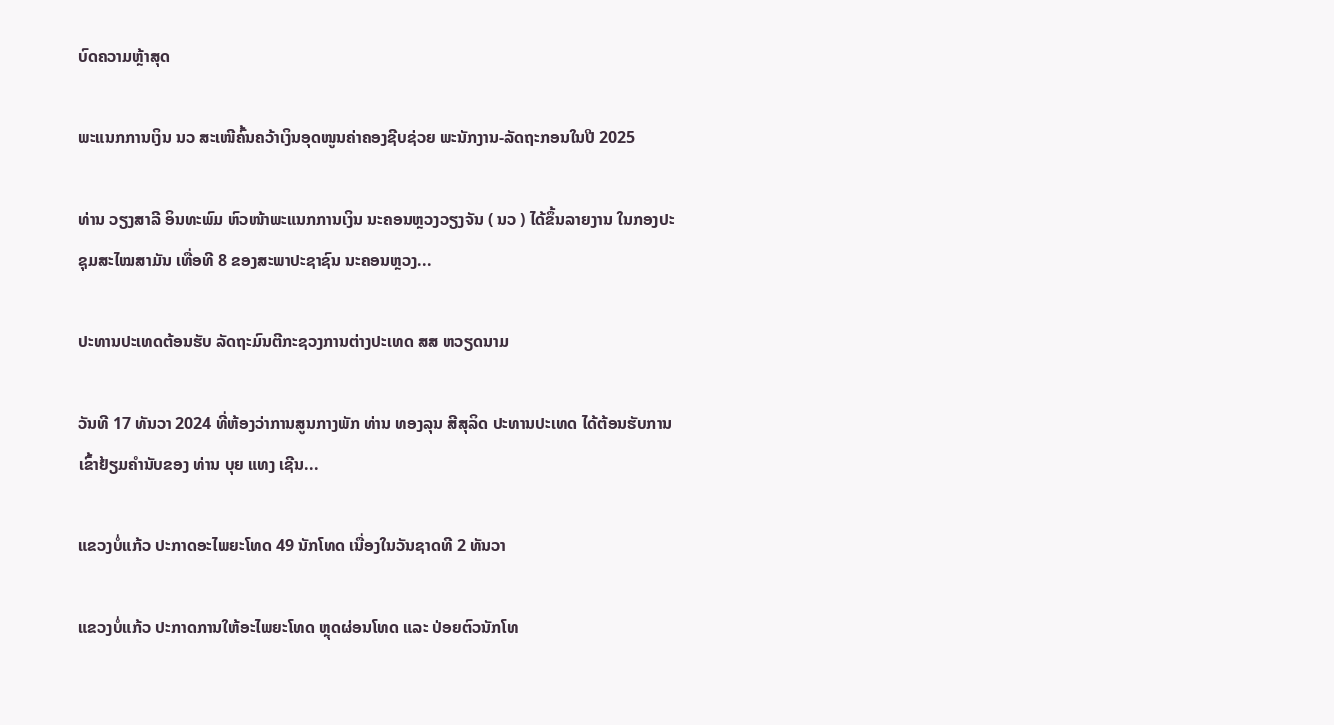ບົດຄວາມຫຼ້າສຸດ

ພະແນກການເງິນ ນວ ສະເໜີຄົ້ນຄວ້າເງິນອຸດໜູນຄ່າຄອງຊີບຊ່ວຍ ພະນັກງານ-ລັດຖະກອນໃນປີ 2025

ທ່ານ ວຽງສາລີ ອິນທະພົມ ຫົວໜ້າພະແນກການເງິນ ນະຄອນຫຼວງວຽງຈັນ ( ນວ ) ໄດ້ຂຶ້ນລາຍງານ ໃນກອງປະຊຸມສະໄໝສາມັນ ເທື່ອທີ 8 ຂອງສະພາປະຊາຊົນ ນະຄອນຫຼວງ...

ປະທານປະເທດຕ້ອນຮັບ ລັດຖະມົນຕີກະຊວງການຕ່າງປະເທດ ສສ ຫວຽດນາມ

ວັນທີ 17 ທັນວາ 2024 ທີ່ຫ້ອງວ່າການສູນກາງພັກ ທ່ານ ທອງລຸນ ສີສຸລິດ ປະທານປະເທດ ໄດ້ຕ້ອນຮັບການເຂົ້າຢ້ຽມຄຳນັບຂອງ ທ່ານ ບຸຍ ແທງ ເຊີນ...

ແຂວງບໍ່ແກ້ວ ປະກາດອະໄພຍະໂທດ 49 ນັກໂທດ ເນື່ອງໃນວັນຊາດທີ 2 ທັນວາ

ແຂວງບໍ່ແກ້ວ ປະກາດການໃຫ້ອະໄພຍະໂທດ ຫຼຸດຜ່ອນໂທດ ແລະ ປ່ອຍຕົວນັກໂທ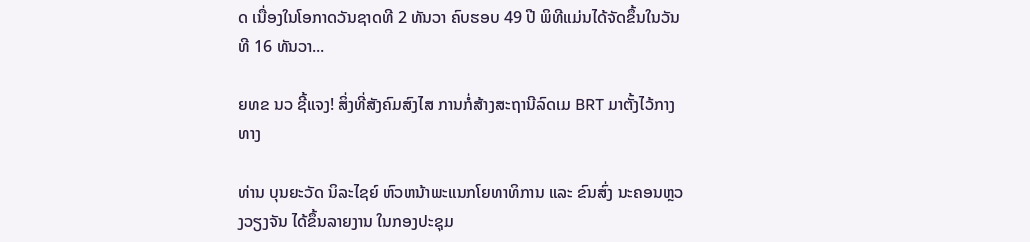ດ ເນື່ອງໃນໂອກາດວັນຊາດທີ 2 ທັນວາ ຄົບຮອບ 49 ປີ ພິທີແມ່ນໄດ້ຈັດຂຶ້ນໃນວັນທີ 16 ທັນວາ...

ຍທຂ ນວ ຊີ້ແຈງ! ສິ່ງທີ່ສັງຄົມສົງໄສ ການກໍ່ສ້າງສະຖານີລົດເມ BRT ມາຕັ້ງໄວ້ກາງທາງ

ທ່ານ ບຸນຍະວັດ ນິລະໄຊຍ໌ ຫົວຫນ້າພະແນກໂຍທາທິການ ແລະ ຂົນສົ່ງ ນະຄອນຫຼວງວຽງຈັນ ໄດ້ຂຶ້ນລາຍງານ ໃນກອງປະຊຸມ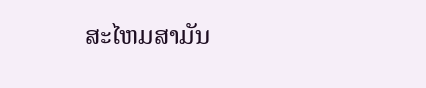ສະໄຫມສາມັນ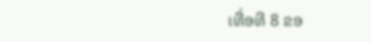ເທື່ອທີ 8 ຂອ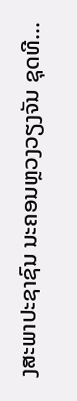ງສະພາປະຊາຊົນ ນະຄອນຫຼວງວຽງຈັນ ຊຸດທີ...